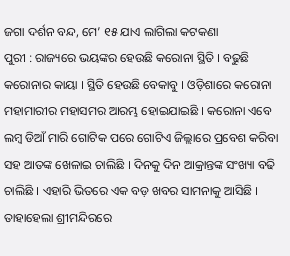ଜଗା ଦର୍ଶନ ବନ୍ଦ, ମେ’ ୧୫ ଯାଏ ଲାଗିଲା କଟକଣା
ପୁରୀ : ରାଜ୍ୟରେ ଭୟଙ୍କର ହେଉଛି କରୋନା ସ୍ଥିତି । ବଢୁଛି କରୋନାର କାୟା । ସ୍ଥିତି ହେଉଛି ବେକାବୁ । ଓଡ଼ିଶାରେ କରୋନା ମହାମାରୀର ମହାସମର ଆରମ୍ଭ ହୋଇଯାଇଛି । କରୋନା ଏବେ ଲମ୍ବ ଡିଆଁ ମାରି ଗୋଟିକ ପରେ ଗୋଟିଏ ଜିଲ୍ଲାରେ ପ୍ରବେଶ କରିବା ସହ ଆତଙ୍କ ଖେଳାଇ ଚାଲିଛି । ଦିନକୁ ଦିନ ଆକ୍ରାନ୍ତଙ୍କ ସଂଖ୍ୟା ବଢି ଚାଲିଛି । ଏହାରି ଭିତରେ ଏକ ବଡ଼ ଖବର ସାମନାକୁ ଆସିଛି । ତାହାହେଲା ଶ୍ରୀମନ୍ଦିରରେ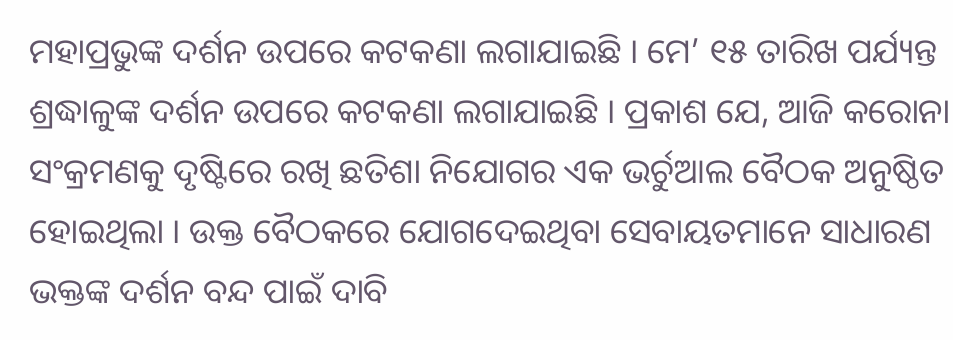ମହାପ୍ରଭୁଙ୍କ ଦର୍ଶନ ଉପରେ କଟକଣା ଲଗାଯାଇଛି । ମେ’ ୧୫ ତାରିଖ ପର୍ଯ୍ୟନ୍ତ ଶ୍ରଦ୍ଧାଳୁଙ୍କ ଦର୍ଶନ ଉପରେ କଟକଣା ଲଗାଯାଇଛି । ପ୍ରକାଶ ଯେ, ଆଜି କରୋନା ସଂକ୍ରମଣକୁ ଦୃଷ୍ଟିରେ ରଖି ଛତିଶା ନିଯୋଗର ଏକ ଭର୍ଚୁଆଲ ବୈଠକ ଅନୁଷ୍ଠିତ ହୋଇଥିଲା । ଉକ୍ତ ବୈଠକରେ ଯୋଗଦେଇଥିବା ସେବାୟତମାନେ ସାଧାରଣ ଭକ୍ତଙ୍କ ଦର୍ଶନ ବନ୍ଦ ପାଇଁ ଦାବି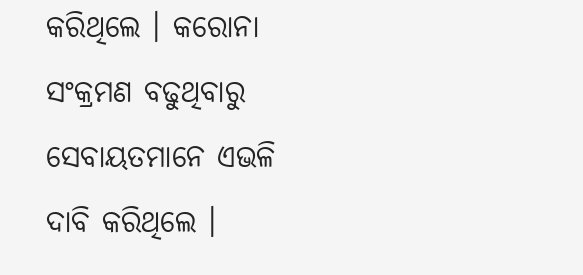କରିଥିଲେ । କରୋନା ସଂକ୍ରମଣ ବଢୁଥିବାରୁ ସେବାୟତମାନେ ଏଭଳି ଦାବି କରିଥିଲେ ।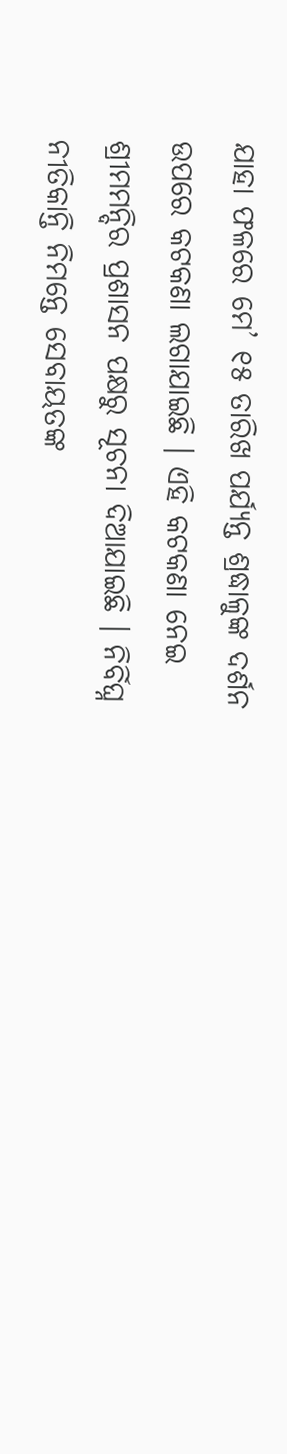ଯାହା ଫଳରେ ମେ’ ୧୫ ତାରିଖ ପର୍ଯ୍ୟନ୍ତ ଶ୍ରଦ୍ଧାଳୁଙ୍କ ଦର୍ଶନ ଉପରେ କଟକଣା ଲଗାଯାଇଛି । ଏହି କଟକଣା ନେଇ ଶ୍ରୀମମନ୍ଦିର ପ୍ରଶାସନ ପକ୍ଷରୁ ସୂଚନା ଦିଆଯାଇଛି । ନିର୍ବିଘ୍ନ ନୀତିକାନ୍ତି ନିମନ୍ତେ ସେବାୟତଙ୍କ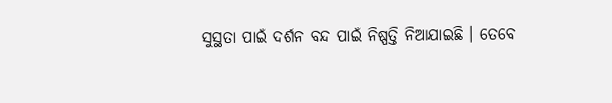ସୁସ୍ଥତା ପାଇଁ ଦର୍ଶନ ବନ୍ଦ ପାଇଁ ନିଷ୍ପତ୍ତି ନିଆଯାଇଛି । ତେବେ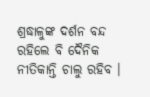ଶ୍ରଦ୍ଧାଳୁଙ୍କ ଦର୍ଶନ ବନ୍ଦ ରହିଲେ ବି ଦୈନିକ ନୀତିକାନ୍ତି ଚାଲୁ ରହିବ ।